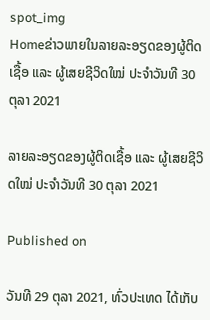spot_img
Homeຂ່າວພາຍໃນລາຍລະອຽດຂອງຜູ້ຕິດເຊື້ອ ແລະ ຜູ້ເສຍຊີວິດໃໝ່ ປະຈໍາວັນທີ 30 ຕຸລາ 2021

ລາຍລະອຽດຂອງຜູ້ຕິດເຊື້ອ ແລະ ຜູ້ເສຍຊີວິດໃໝ່ ປະຈໍາວັນທີ 30 ຕຸລາ 2021

Published on

ວັນທີ 29 ຕຸລາ 2021, ທົ່ວປະເທດ ໄດ້ເກັບ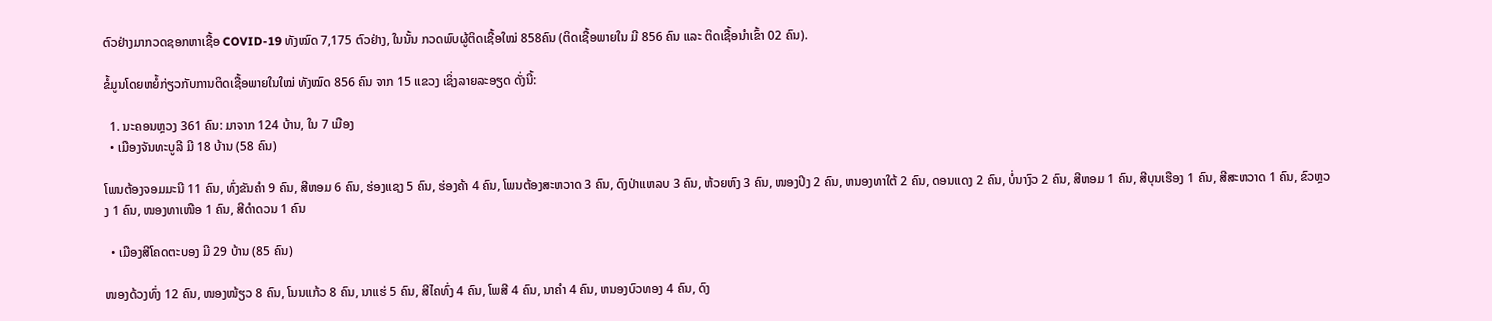ຕົວຢ່າງມາກວດຊອກຫາເຊື້ອ COVID-19 ທັງໝົດ 7,175 ຕົວຢ່າງ, ໃນນັ້ນ ກວດພົບຜູ້ຕິດເຊື້ອໃໝ່ 858ຄົນ (ຕິດເຊື້ອພາຍໃນ ມີ 856 ຄົນ ແລະ ຕິດເຊື້ອນໍາເຂົ້າ 02 ຄົນ).

ຂໍ້ມູນໂດຍຫຍໍ້ກ່ຽວກັບການຕິດເຊື້ອພາຍໃນໃໝ່ ທັງໝົດ 856 ຄົນ ຈາກ 15 ແຂວງ ເຊິ່ງລາຍລະອຽດ ດັ່ງນີ້:

  1. ນະຄອນຫຼວງ 361 ຄົນ: ມາຈາກ 124 ບ້ານ, ໃນ 7 ເມືອງ
  • ເມືອງຈັນທະບູລີ ມີ 18 ບ້ານ (58 ຄົນ)

ໂພນຕ້ອງຈອມມະນີ 11 ຄົນ, ທົ່ງຂັນຄຳ 9 ຄົນ, ສີຫອມ 6 ຄົນ, ຮ່ອງແຊງ 5 ຄົນ, ຮ່ອງຄ້າ 4 ຄົນ, ໂພນຕ້ອງສະຫວາດ 3 ຄົນ, ດົງປ່າແຫລບ 3 ຄົນ, ຫ້ວຍຫົງ 3 ຄົນ, ໜອງປິງ 2 ຄົນ, ຫນອງທາໃຕ້ 2 ຄົນ, ດອນແດງ 2 ຄົນ, ບໍ່ນາງົວ 2 ຄົນ, ສີຫອມ 1 ຄົນ, ສີບຸນເຮືອງ 1 ຄົນ, ສີສະຫວາດ 1 ຄົນ, ຂົວຫຼວງ 1 ຄົນ, ໜອງທາເໜືອ 1 ຄົນ, ສີດຳດວນ 1 ຄົນ

  • ເມືອງສີໂຄດຕະບອງ ມີ 29 ບ້ານ (85 ຄົນ)

ໜອງດ້ວງທົ່ງ 12 ຄົນ, ໜອງໜ້ຽວ 8 ຄົນ, ໂນນແກ້ວ 8 ຄົນ, ນາແຮ່ 5 ຄົນ, ສີໄຄທົ່ງ 4 ຄົນ, ໂພສີ 4 ຄົນ, ນາຄໍາ 4 ຄົນ, ຫນອງບົວທອງ 4 ຄົນ, ດົງ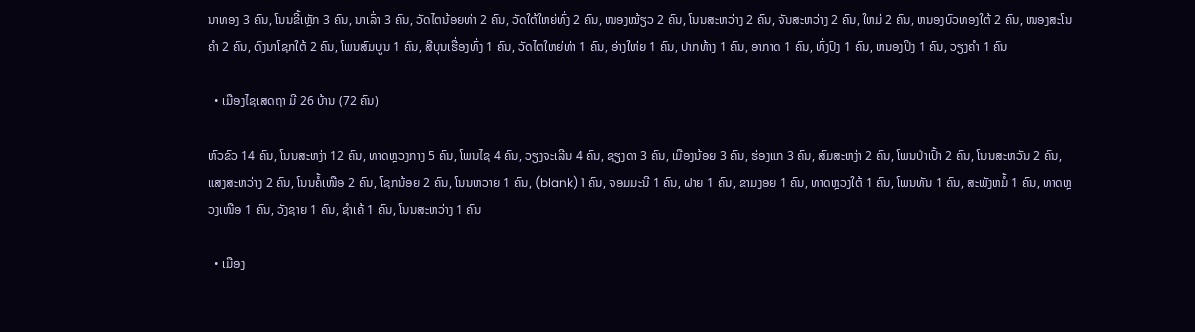ນາທອງ 3 ຄົນ, ໂນນຂີ້ເຫຼັກ 3 ຄົນ, ນາເລົ່າ 3 ຄົນ, ວັດໄຕນ້ອຍທ່າ 2 ຄົນ, ວັດໃຕ້ໃຫຍ່ທົ່ງ 2 ຄົນ, ໜອງໝ້ຽວ 2 ຄົນ, ໂນນສະຫວ່າງ 2 ຄົນ, ຈັນສະຫວ່າງ 2 ຄົນ, ໃຫມ່ 2 ຄົນ, ຫນອງບົວທອງໃຕ້ 2 ຄົນ, ໜອງສະໂນຄຳ 2 ຄົນ, ດົງນາໂຊກໃຕ້ 2 ຄົນ, ໂພນສົມບູນ 1 ຄົນ, ສີບຸນເຮື່ອງທົ່ງ 1 ຄົນ, ວັດໄຕໃຫຍ່ທ່າ 1 ຄົນ, ອ່າງໃຫ່ຍ 1 ຄົນ, ປາກທ້າງ 1 ຄົນ, ອາກາດ 1 ຄົນ, ທົ່ງປົງ 1 ຄົນ, ຫນອງປິງ 1 ຄົນ, ວຽງຄຳ 1 ຄົນ

  • ເມືອງໄຊເສດຖາ ມີ 26 ບ້ານ (72 ຄົນ)

ຫົວຂົວ 14 ຄົນ, ໂນນສະຫງ່າ 12 ຄົນ, ທາດຫຼວງກາງ 5 ຄົນ, ໂພນໄຊ 4 ຄົນ, ວຽງຈະເລີນ 4 ຄົນ, ຊຽງດາ 3 ຄົນ, ເມືອງນ້ອຍ 3 ຄົນ, ຮ່ອງແກ 3 ຄົນ, ສົມສະຫງ່າ 2 ຄົນ, ໂພນປ່າເປົ້າ 2 ຄົນ, ໂນນສະຫວັນ 2 ຄົນ, ແສງສະຫວ່າງ 2 ຄົນ, ໂນນຄໍ້ເໜືອ 2 ຄົນ, ໂຊກນ້ອຍ 2 ຄົນ, ໂນນຫວາຍ 1 ຄົນ, (blank) 1 ຄົນ, ຈອມມະນີ 1 ຄົນ, ຝາຍ 1 ຄົນ, ຂາມງອຍ 1 ຄົນ, ທາດຫຼວງໃຕ້ 1 ຄົນ, ໂພນທັນ 1 ຄົນ, ສະພັງຫມໍ້ 1 ຄົນ, ທາດຫຼວງເໜືອ 1 ຄົນ, ວັງຊາຍ 1 ຄົນ, ຊຳເຄ້ 1 ຄົນ, ໂນນສະຫວ່າງ 1 ຄົນ

  • ເມືອງ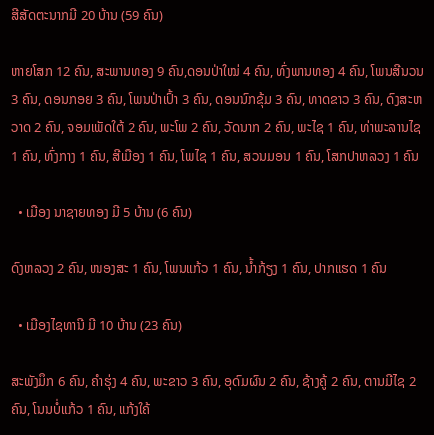ສີສັດຕະນາກມີ 20 ບ້ານ (59 ຄົນ)

ຫາຍໂສກ 12 ຄົນ, ສະພານທອງ 9 ຄົນ,ດອນປ່າໃໝ່ 4 ຄົນ, ທົ່ງພານທອງ 4 ຄົນ, ໂພນສີນວນ 3 ຄົນ, ດອນກອຍ 3 ຄົນ, ໂພນປ່າເປົ້າ 3 ຄົນ, ດອນນົກຂຸ້ມ 3 ຄົນ, ທາດຂາວ 3 ຄົນ, ດົງສະຫວາດ 2 ຄົນ, ຈອມເພັດໃຕ້ 2 ຄົນ, ພະໂພ 2 ຄົນ, ວັດນາກ 2 ຄົນ, ພະໄຊ 1 ຄົນ, ທ່າພະລານໄຊ 1 ຄົນ, ທົ່ງກາງ 1 ຄົນ, ສີເມືອງ 1 ຄົນ, ໂພໄຊ 1 ຄົນ, ສວນມອນ 1 ຄົນ, ໂສກປາຫລວງ 1 ຄົນ

  • ເມືອງ ນາຊາຍທອງ ມີ 5 ບ້ານ (6 ຄົນ)

ດົງຫລວງ 2 ຄົນ, ໜອງສະ 1 ຄົນ, ໂພນແກ້ວ 1 ຄົນ, ນໍ້າກ້ຽງ 1 ຄົນ, ປາກແຮດ 1 ຄົນ

  • ເມືອງໄຊທານີ ມີ 10 ບ້ານ (23 ຄົນ)

ສະພັງມຶກ 6 ຄົນ, ຄຳຮຸ່ງ 4 ຄົນ, ພະຂາວ 3 ຄົນ, ອຸດົມຜົນ 2 ຄົນ, ຊ້າງຄູ້ 2 ຄົນ, ຕານມີໄຊ 2 ຄົນ, ໂນນບໍ່ແກ້ວ 1 ຄົນ, ແກ້ງໃຄ້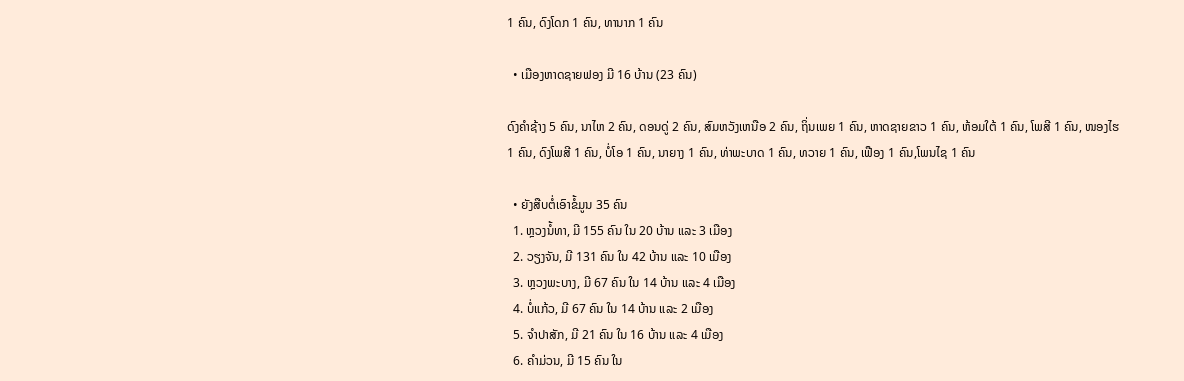1 ຄົນ, ດົງໂດກ 1 ຄົນ, ທານາກ 1 ຄົນ

  • ເມືອງຫາດຊາຍຟອງ ມີ 16 ບ້ານ (23 ຄົນ)

ດົງຄຳຊ້າງ 5 ຄົນ, ນາໄຫ 2 ຄົນ, ດອນດູ່ 2 ຄົນ, ສົມຫວັງເຫນືອ 2 ຄົນ, ຖິ່ນເພຍ 1 ຄົນ, ຫາດຊາຍຂາວ 1 ຄົນ, ຫ້ອມໃຕ້ 1 ຄົນ, ໂພສີ 1 ຄົນ, ໜອງໄຮ 1 ຄົນ, ດົງໂພສີ 1 ຄົນ, ບໍ່ໂອ 1 ຄົນ, ນາຍາງ 1 ຄົນ, ທ່າພະບາດ 1 ຄົນ, ທວາຍ 1 ຄົນ, ເຟືອງ 1 ຄົນ,ໂພນໄຊ 1 ຄົນ

  • ຍັງສືບຕໍ່ເອົາຂໍ້ມູນ 35 ຄົນ
  1. ຫຼວງນໍ້ທາ, ມີ 155 ຄົນ ໃນ 20 ບ້ານ ແລະ 3 ເມືອງ
  2. ວຽງຈັນ, ມີ 131 ຄົນ ໃນ 42 ບ້ານ ແລະ 10 ເມືອງ
  3. ຫຼວງພະບາງ, ມີ 67 ຄົນ ໃນ 14 ບ້ານ ແລະ 4 ເມືອງ
  4. ບໍ່ແກ້ວ, ມີ 67 ຄົນ ໃນ 14 ບ້ານ ແລະ 2 ເມືອງ
  5. ຈໍາປາສັກ, ມີ 21 ຄົນ ໃນ 16 ບ້ານ ແລະ 4 ເມືອງ
  6. ຄໍາມ່ວນ, ມີ 15 ຄົນ ໃນ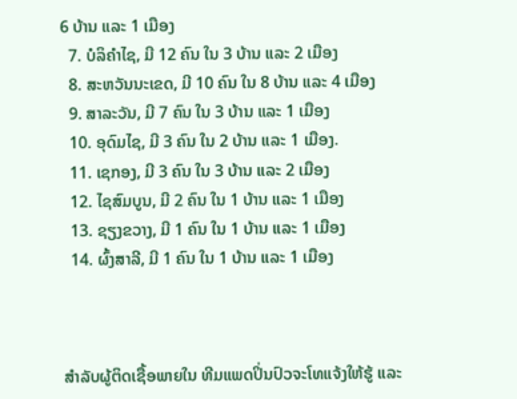6 ບ້ານ ແລະ 1 ເມືອງ
  7. ບໍລິຄໍາໄຊ, ມີ 12 ຄົນ ໃນ 3 ບ້ານ ແລະ 2 ເມືອງ
  8. ສະຫວັນນະເຂດ, ມີ 10 ຄົນ ໃນ 8 ບ້ານ ແລະ 4 ເມືອງ
  9. ສາລະວັນ, ມີ 7 ຄົນ ໃນ 3 ບ້ານ ແລະ 1 ເມືອງ
  10. ອຸດົມໄຊ, ມີ 3 ຄົນ ໃນ 2 ບ້ານ ແລະ 1 ເມືອງ.
  11. ເຊກອງ, ມີ 3 ຄົນ ໃນ 3 ບ້ານ ແລະ 2 ເມືອງ
  12. ໄຊສົມບູນ, ມີ 2 ຄົນ ໃນ 1 ບ້ານ ແລະ 1 ເມືອງ
  13. ຊຽງຂວາງ, ມີ 1 ຄົນ ໃນ 1 ບ້ານ ແລະ 1 ເມືອງ
  14. ຜົ້ງສາລີ, ມີ 1 ຄົນ ໃນ 1 ບ້ານ ແລະ 1 ເມືອງ



ສໍາລັບຜູ້ຕິດເຊື້ອພາຍໃນ ທີມແພດປິ່ນປົວຈະໂທແຈ້ງໃຫ້ຮູ້ ແລະ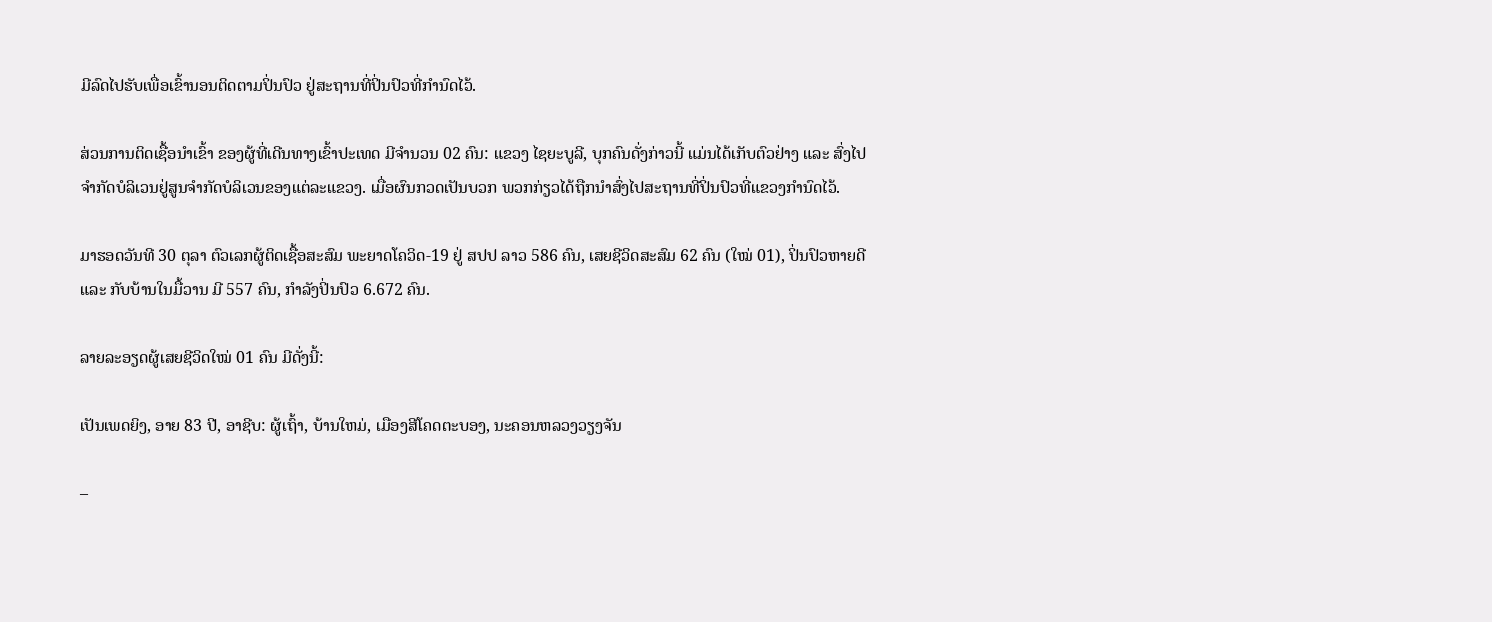ມີລົດໄປຮັບເພື່ອເຂົ້ານອນຕິດຕາມປິ່ນປົວ ຢູ່ສະຖານທີ່ປິ່ນປົວທີ່ກໍານົດໄວ້.

ສ່ວນການຕິດເຊື້ອນໍາເຂົ້າ ຂອງຜູ້ທີ່ເດີນທາງເຂົ້າປະເທດ ມີຈໍານວນ 02 ຄົນ: ແຂວງ ໄຊຍະບູລີ, ບຸກຄົນດັ່ງກ່າວນີ້ ແມ່ນໄດ້ເກັບຕົວຢ່າງ ແລະ ສົ່ງໄປຈໍາກັດບໍລິເວນຢູ່ສູນຈໍາກັດບໍລິເວນຂອງແຕ່ລະແຂວງ. ເມື່ອຜົນກວດເປັນບວກ ພວກກ່ຽວໄດ້ຖືກນຳສົ່ງໄປສະຖານທີ່ປິ່ນປົວທີ່ແຂວງກໍານົດໄວ້.

ມາຮອດວັນທີ 30 ຕຸລາ ຕົວເລກຜູ້ຕິດເຊື້ອສະສົມ ພະຍາດໂຄວິດ-19 ຢູ່ ສປປ ລາວ 586 ຄົນ, ເສຍຊີວິດສະສົມ 62 ຄົນ (ໃໝ່ 01), ປິ່ນປົວຫາຍດີ ແລະ ກັບບ້ານໃນມື້ວານ ມີ 557 ຄົນ, ກໍາລັງປິ່ນປົວ 6.672 ຄົນ.

ລາຍລະອຽດຜູ້ເສຍຊີວິດໃໝ່ 01 ຄົນ ມີດັ່ງນີ້:

ເປັນເພດຍິງ, ອາຍ 83 ປີ, ອາຊີບ: ຜູ້ເຖົ້າ, ບ້ານໃຫມ່, ເມືອງສີໂຄດຕະບອງ, ນະຄອນຫລວງວຽງຈັນ

–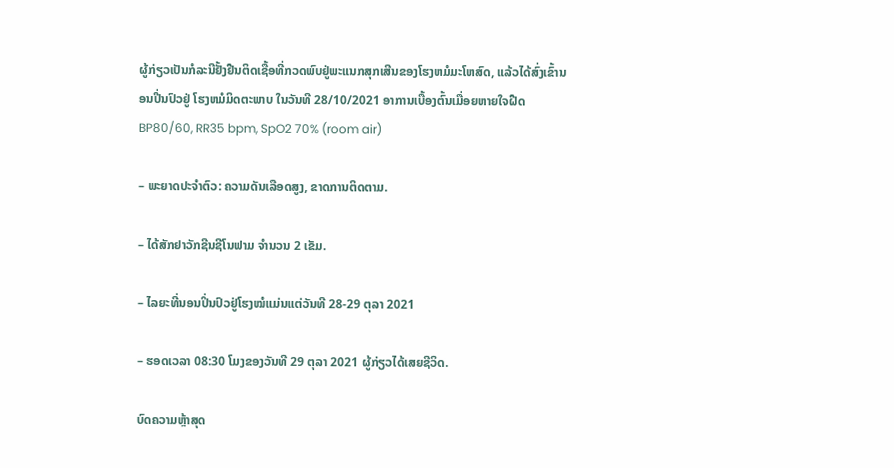ຜູ້ກ່ຽວເປັນກໍລະນີຢັ້ງຢືນຕິດເຊື້ອທີ່ກວດພົບຢູ່ພະແນກສຸກເສີນຂອງໂຮງຫມໍມະໂຫສົດ, ແລ້ວໄດ້ສົ່ງເຂົ້ານອນປີ່ນປົວຢູ່ ໂຮງຫມໍມິດຕະພາບ ໃນວັນທີ 28/10/2021 ອາການເບື້ອງຕົ້ນເມື່ອຍຫາຍໃຈຝືດ BP80/60, RR35 bpm, SpO2 70% (room air)

– ພະຍາດປະຈຳຕົວ: ຄວາມດັນເລືອດສູງ, ຂາດການຕິດຕາມ.

– ໄດ້ສັກຢາວັກຊີນຊີໂນຟາມ ຈໍານວນ 2 ເຂັມ.

– ໄລຍະທີ່ນອນປິ່ນປົວຢູ່ໂຮງໝໍແມ່ນແຕ່ວັນທີ 28-29 ຕຸລາ 2021

– ຮອດເວລາ 08:30 ໂມງຂອງວັນທີ 29 ຕຸລາ 2021 ຜູ້ກ່ຽວໄດ້ເສຍຊີວິດ.

ບົດຄວາມຫຼ້າສຸດ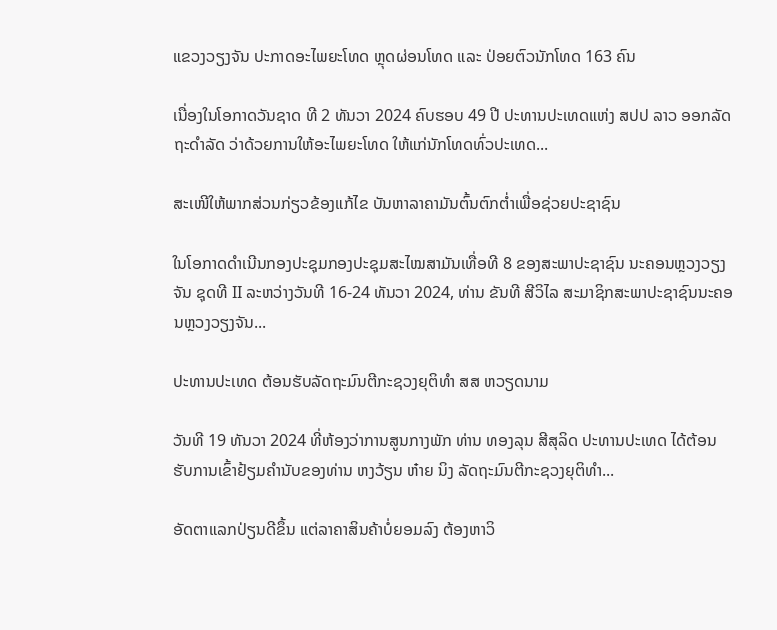ແຂວງວຽງຈັນ ປະກາດອະໄພຍະໂທດ ຫຼຸດຜ່ອນໂທດ ແລະ ປ່ອຍຕົວນັກໂທດ 163 ຄົນ

ເນື່ອງໃນໂອກາດວັນຊາດ ທີ 2 ທັນວາ 2024 ຄົບຮອບ 49 ປີ ປະທານປະເທດແຫ່ງ ສປປ ລາວ ອອກລັດຖະດໍາລັດ ວ່າດ້ວຍການໃຫ້ອະໄພຍະໂທດ ໃຫ້ແກ່ນັກໂທດທົ່ວປະເທດ...

ສະເໜີໃຫ້ພາກສ່ວນກ່ຽວຂ້ອງແກ້ໄຂ ບັນຫາລາຄາມັນຕົ້ນຕົກຕໍ່າເພື່ອຊ່ວຍປະຊາຊົນ

ໃນໂອກາດດຳເນີນກອງປະຊຸມກອງປະຊຸມສະໄໝສາມັນເທື່ອທີ 8 ຂອງສະພາປະຊາຊົນ ນະຄອນຫຼວງວຽງຈັນ ຊຸດທີ II ລະຫວ່າງວັນທີ 16-24 ທັນວາ 2024, ທ່ານ ຂັນທີ ສີວິໄລ ສະມາຊິກສະພາປະຊາຊົນນະຄອນຫຼວງວຽງຈັນ...

ປະທານປະເທດ ຕ້ອນຮັບລັດຖະມົນຕີກະຊວງຍຸຕິທຳ ສສ ຫວຽດນາມ

ວັນທີ 19 ທັນວາ 2024 ທີ່ຫ້ອງວ່າການສູນກາງພັກ ທ່ານ ທອງລຸນ ສີສຸລິດ ປະທານປະເທດ ໄດ້ຕ້ອນຮັບການເຂົ້າຢ້ຽມຄຳນັບຂອງທ່ານ ຫງວ້ຽນ ຫ໋າຍ ນິງ ລັດຖະມົນຕີກະຊວງຍຸຕິທຳ...

ອັດຕາແລກປ່ຽນດີຂຶ້ນ ແຕ່ລາຄາສິນຄ້າບໍ່ຍອມລົງ ຕ້ອງຫາວິ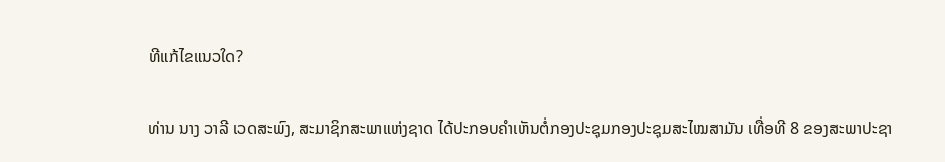ທີແກ້ໄຂແນວໃດ?

ທ່ານ ນາງ ວາລີ ເວດສະພົງ, ສະມາຊິກສະພາແຫ່ງຊາດ ໄດ້ປະກອບຄໍາເຫັນຕໍ່ກອງປະຊຸມກອງປະຊຸມສະໄໝສາມັນ ເທື່ອທີ 8 ຂອງສະພາປະຊາ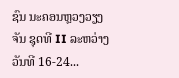ຊົນ ນະຄອນຫຼວງວຽງຈັນ ຊຸດທີ II ລະຫວ່າງວັນທີ 16-24...